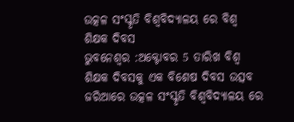ଉତ୍କଳ ସଂସ୍କୃତି ବିଶ୍ୱବିଦ୍ୟାଳୟ ରେ ବିଶ୍ଵ ଶିକ୍ଷକ ଦିବସ
ଭୁବନେଶ୍ବର :ଅକ୍ଟୋବର 5 ତାରିଖ ବିଶ୍ଵ ଶିକ୍ଷକ ଦିବସକୁ ଏକ ବିଶେଷ ଦିବସ ଉତ୍ସବ ଜରିଆରେ ଉତ୍କଳ ସଂସ୍କୃତି ବିଶ୍ୱବିଦ୍ୟାଳୟ ରେ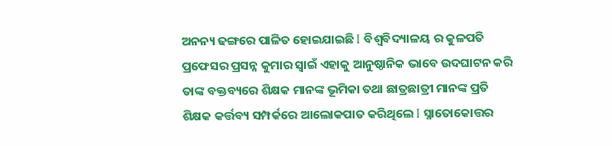ଅନନ୍ୟ ଢଙ୍ଗରେ ପାଳିତ ହୋଇଯାଇଛି I ବିଶ୍ୱବିଦ୍ୟାଳୟ ର କୁଳପତି ପ୍ରଫେସର ପ୍ରସନ୍ନ କୁମାର ସ୍ୱାଇଁ ଏହାକୁ ଆନୁଷ୍ଠାନିକ ଭାବେ ଉଦଘାଟନ କରି ତାଙ୍କ ବକ୍ତବ୍ୟରେ ଶିକ୍ଷକ ମାନଙ୍କ ଭୂମିକା ତଥା ଛାତ୍ରଛାତ୍ରୀ ମାନଙ୍କ ପ୍ରତି ଶିକ୍ଷକ କର୍ତ୍ତବ୍ୟ ସମ୍ପର୍କରେ ଆଲୋକପାତ କରିଥିଲେ I ସ୍ନାତୋକୋତ୍ତର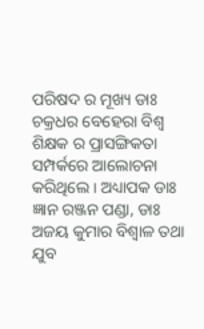ପରିଷଦ ର ମୂଖ୍ୟ ଡାଃ ଚକ୍ରଧର ବେହେରା ବିଶ୍ଵ ଶିକ୍ଷକ ର ପ୍ରାସଙ୍ଗିକତା ସମ୍ପର୍କରେ ଆଲୋଚନା କରିଥିଲେ I ଅଧ୍ୟାପକ ଡାଃ ଜ୍ଞାନ ରଞ୍ଜନ ପଣ୍ଡା, ଡାଃ ଅଜୟ କୁମାର ବିଶ୍ବାଳ ତଥା ଯୁବ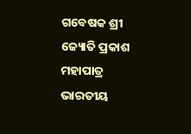ଗବେଷକ ଶ୍ରୀ ଜ୍ୟୋତି ପ୍ରକାଶ ମହାପାତ୍ର ଭାରତୀୟ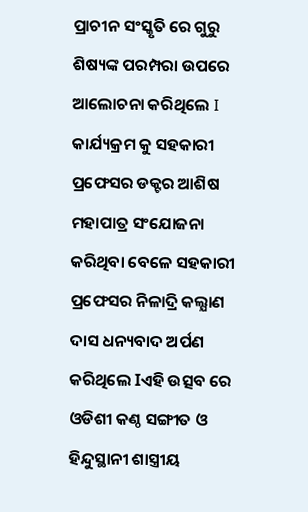ପ୍ରାଚୀନ ସଂସ୍କୃତି ରେ ଗୁରୁ ଶିଷ୍ୟଙ୍କ ପରମ୍ପରା ଉପରେ ଆଲୋଚନା କରିଥିଲେ I
କାର୍ଯ୍ୟକ୍ରମ କୁ ସହକାରୀ ପ୍ରଫେସର ଡକ୍ଟର ଆଶିଷ ମହାପାତ୍ର ସଂଯୋଜନା କରିଥିବା ବେଳେ ସହକାରୀ ପ୍ରଫେସର ନିଳାଦ୍ରି କଲ୍ଯାଣ ଦାସ ଧନ୍ୟବାଦ ଅର୍ପଣ କରିଥିଲେ Iଏହି ଉତ୍ସବ ରେ ଓଡିଶୀ କଣ୍ଠ ସଙ୍ଗୀତ ଓ ହିନ୍ଦୁସ୍ଥାନୀ ଶାସ୍ତ୍ରୀୟ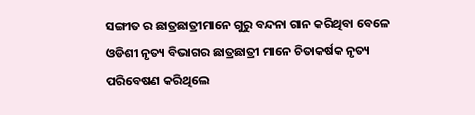ସଙ୍ଗୀତ ର ଛାତ୍ରଛାତ୍ରୀମାନେ ଗୁରୁ ବନ୍ଦନା ଗାନ କରିଥିବା ବେଳେ ଓଡିଶୀ ନୃତ୍ୟ ବିଭାଗର ଛାତ୍ରଛାତ୍ରୀ ମାନେ ଚିତାକର୍ଷକ ନୃତ୍ୟ ପରିବେଷଣ କରିଥିଲେ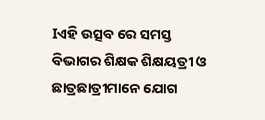Iଏହି ଉତ୍ସବ ରେ ସମସ୍ତ ବିଭାଗର ଶିକ୍ଷକ ଶିକ୍ଷୟତ୍ରୀ ଓ ଛାତ୍ରଛାତ୍ରୀମାନେ ଯୋଗ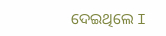ଦେଇଥିଲେ I